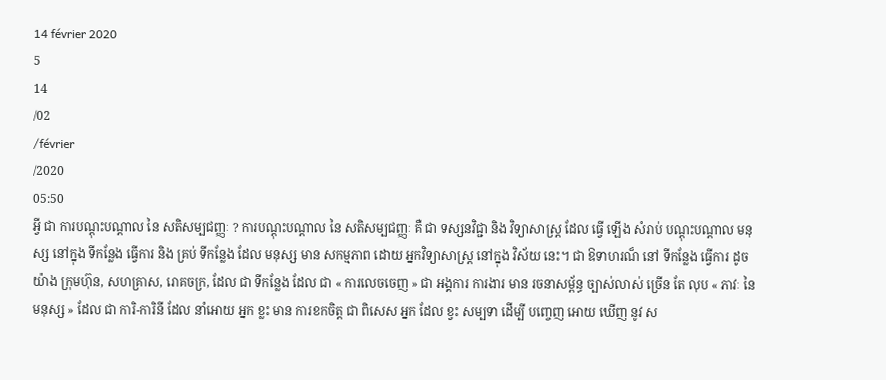14 février 2020
5
14
/02
/février
/2020
05:50
អ្វី ជា ការបណ្តុះបណ្តាល នៃ សតិសម្បជញ្ញៈ ? ការបណ្តុះបណ្តាល នៃ សតិសម្បជញ្ញៈ គឺ ជា ទស្សនវិជ្ជា និង វិទ្យាសាស្ត្រ ដែល ធ្វើ ឡើង សំរាប់ បណ្តុះបណ្តាល មនុស្ស នៅក្នុង ទីកន្លែង ធ្វើការ និង គ្រប់ ទីកន្លែង ដែល មនុស្ស មាន សកម្មភាព ដោយ អ្នកវិទ្យាសាស្រ្ត នៅក្នុង វិស័យ នេះ។ ជា ឱទាហរណ៏ នៅ ទីកន្លែង ធ្វើការ ដូចយ៉ាង ក្រុមហ៊ុន, សហគ្រាស, រោគចក្រ, ដែល ជា ទីកន្លែង ដែល ជា « ការលេចចេញ » ជា អង្គការ ការងារ មាន រចនាសម្ព័ន្ធ ច្បាស់លាស់ ច្រើន តែ លុប « ភាវៈ នៃ មនុស្ស » ដែល ជា ការិ-ការិនី ដែល នាំអោយ អ្នក ខ្លះ មាន ការខកចិត្ត ជា ពិសេស អ្នក ដែល ខ្វះ សម្បទា ដើម្បី បញ្ចេញ អោយ ឃើញ នូវ ស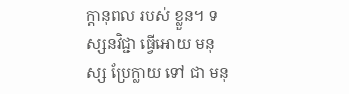ក្តានុពល របស់ ខ្លួន។ ទស្សនវិជ្ជា ធ្វើអោយ មនុស្ស ប្រែក្លាយ ទៅ ជា មនុ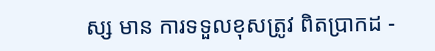ស្ស មាន ការទទួលខុសត្រូវ ពិតប្រាកដ -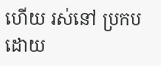ហើយ រស់នៅ ប្រកប ដោយ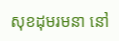សុខដុមរមនា នៅ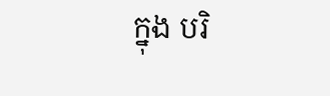ក្នុង បរិ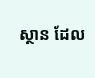ស្ថាន ដែល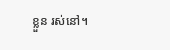ខ្លួន រស់នៅ។